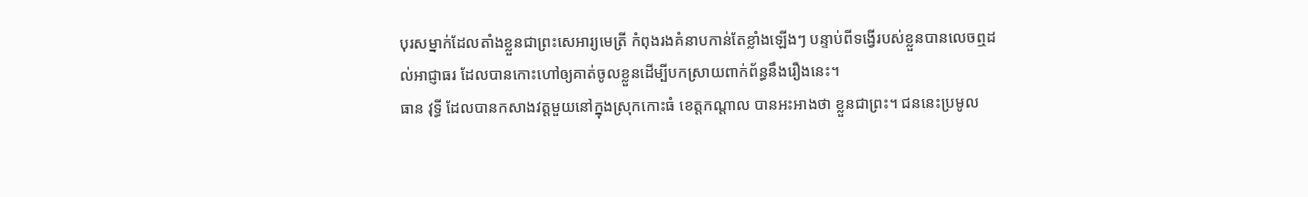បុរសម្នាក់ដែលតាំងខ្លួនជាព្រះសេអារ្យមេត្រី កំពុងរងគំនាបកាន់តែខ្លាំងឡើងៗ បន្ទាប់ពីទង្វើរបស់ខ្លួនបានលេចឮដល់អាជ្ញាធរ ដែលបានកោះហៅឲ្យគាត់ចូលខ្លួនដើម្បីបកស្រាយពាក់ព័ន្ធនឹងរឿងនេះ។
ធាន វុទ្ធី ដែលបានកសាងវត្តមួយនៅក្នុងស្រុកកោះធំ ខេត្តកណ្តាល បានអះអាងថា ខ្លួនជាព្រះ។ ជននេះប្រមូល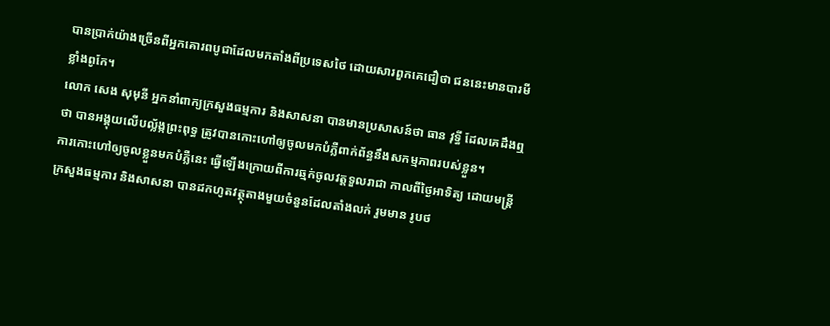បានប្រាក់យ៉ាងច្រើនពីអ្នកគោរពបូជាដែលមកតាំងពីប្រទេសថៃ ដោយសារពួកគេជឿថា ជននេះមានបារមីខ្លាំងពូកែ។
លោក សេង សុមុនី អ្នកនាំពាក្យក្រសួងធម្មការ និងសាសនា បានមានប្រសាសន៍ថា ធាន វុទ្ធី ដែលគេដឹងឮថា បានអង្គុយលើបល្ល័ង្កព្រះពុទ្ធ ត្រូវបានកោះហៅឲ្យចូលមកបំភ្លឺពាក់ព័ន្ធនឹងសកម្មភាពរបស់ខ្លួន។
ការកោះហៅឲ្យចូលខ្លួនមកបំភ្លឺនេះ ធ្វើឡើងក្រោយពីការឆ្មក់ចូលវត្តទួលរាជា កាលពីថ្ងៃអាទិត្យ ដោយមន្ត្រីក្រសួងធម្មការ និងសាសនា បានដកហូតវត្ថុតាងមួយចំនួនដែលតាំងលក់ រួមមាន រូបថ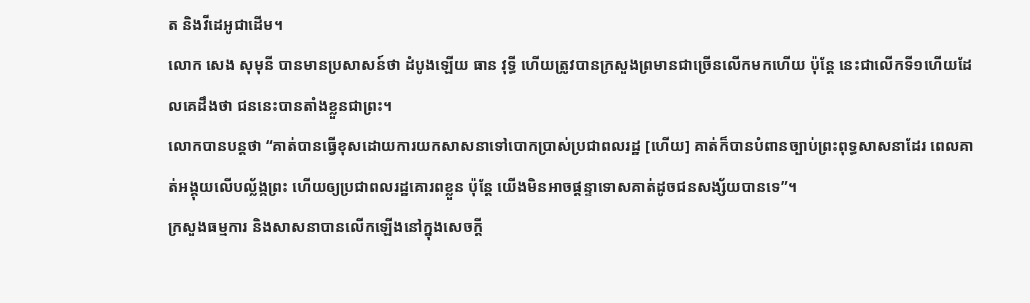ត និងវីដេអូជាដើម។
លោក សេង សុមុនី បានមានប្រសាសន៍ថា ដំបូងឡើយ ធាន វុទ្ធី ហើយត្រូវបានក្រសួងព្រមានជាច្រើនលើកមកហើយ ប៉ុន្តែ នេះជាលើកទី១ហើយដែលគេដឹងថា ជននេះបានតាំងខ្លួនជាព្រះ។
លោកបានបន្តថា “គាត់បានធ្វើខុសដោយការយកសាសនាទៅបោកប្រាស់ប្រជាពលរដ្ឋ [ហើយ] គាត់ក៏បានបំពានច្បាប់ព្រះពុទ្ធសាសនាដែរ ពេលគាត់អង្គុយលើបល្ល័ង្កព្រះ ហើយឲ្យប្រជាពលរដ្ឋគោរពខ្លួន ប៉ុន្តែ យើងមិនអាចផ្តន្ទាទោសគាត់ដូចជនសង្ស័យបានទេ”។
ក្រសួងធម្មការ និងសាសនាបានលើកឡើងនៅក្នុងសេចក្តី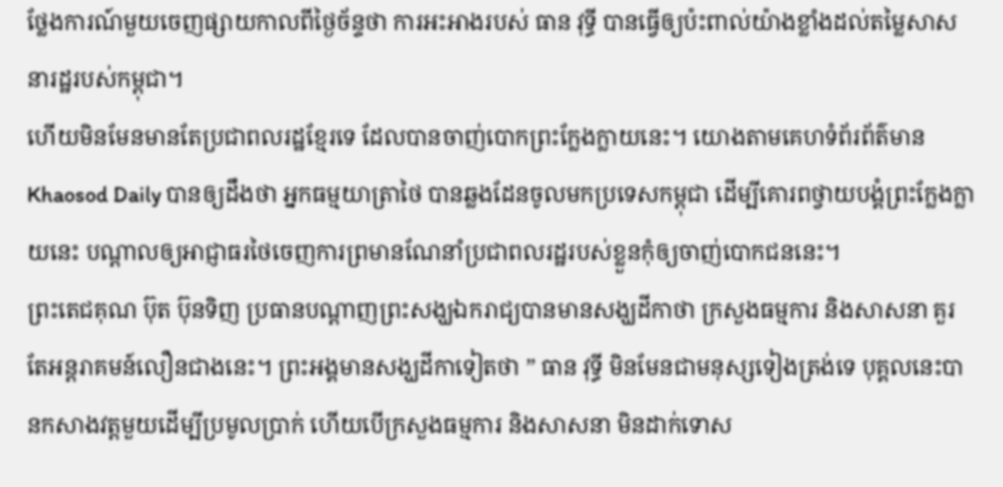ថ្លែងការណ៍មួយចេញផ្សាយកាលពីថ្ងៃច័ន្ទថា ការអះអាងរបស់ ធាន វុទ្ធី បានធ្វើឲ្យប៉ះពាល់យ៉ាងខ្លាំងដល់តម្លៃសាសនារដ្ឋរបស់កម្ពុជា។
ហើយមិនមែនមានតែប្រជាពលរដ្ឋខ្មែរទេ ដែលបានចាញ់បោកព្រះក្លែងក្លាយនេះ។ យោងតាមគេហទំព័រព័ត៌មាន Khaosod Daily បានឲ្យដឹងថា អ្នកធម្មយាត្រាថៃ បានឆ្លងដែនចូលមកប្រទេសកម្ពុជា ដើម្បីគោរពថ្វាយបង្គំព្រះក្លែងក្លាយនេះ បណ្តាលឲ្យអាជ្ញាធរថៃចេញការព្រមានណែនាំប្រជាពលរដ្ឋរបស់ខ្លួនកុំឲ្យចាញ់បោកជននេះ។
ព្រះតេជគុណ ប៊ុត ប៊ុនទិញ ប្រធានបណ្តាញព្រះសង្ឃឯករាជ្យបានមានសង្ឃដីកាថា ក្រសួងធម្មការ និងសាសនា គួរតែអន្តរាគមន៍លឿនជាងនេះ។ ព្រះអង្គមានសង្ឃដីកាទៀតថា ” ធាន វុទ្ធី មិនមែនជាមនុស្សទៀងត្រង់ទេ បុគ្គលនេះបានកសាងវត្តមួយដើម្បីប្រមូលប្រាក់ ហើយបើក្រសួងធម្មការ និងសាសនា មិនដាក់ទោស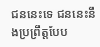ជននេះទេ ជននេះនឹងប្រព្រឹត្តបែប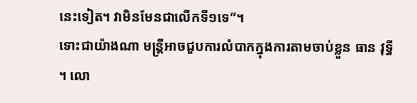នេះទៀត។ វាមិនមែនជាលើកទី១ទេ”។
ទោះជាយ៉ាងណា មន្ត្រីអាចជួបការលំបាកក្នុងការតាមចាប់ខ្លួន ធាន វុទ្ធី ។ លោ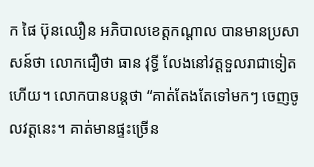ក ផៃ ប៊ុនឈឿន អភិបាលខេត្តកណ្តាល បានមានប្រសាសន៍ថា លោកជឿថា ធាន វុទ្ធី លែងនៅវត្តទួលរាជាទៀតហើយ។ លោកបានបន្តថា “គាត់តែងតែទៅមកៗ ចេញចូលវត្តនេះ។ គាត់មានផ្ទះច្រើន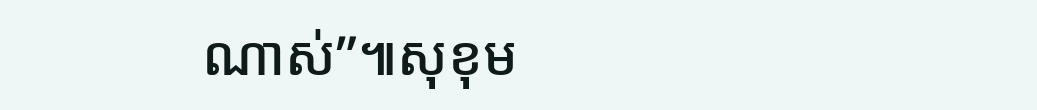ណាស់”៕សុខុម